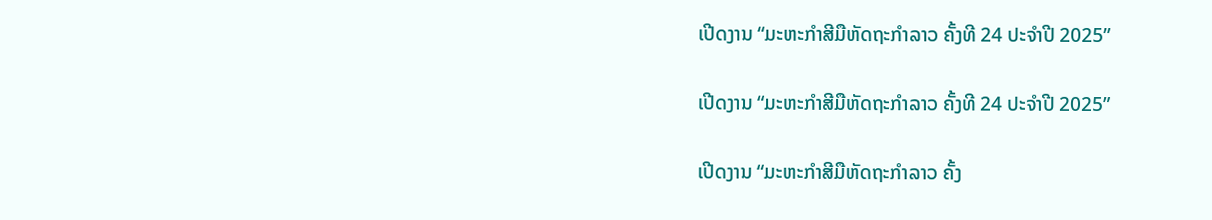ເປີດງານ “ມະຫະກຳສີມືຫັດຖະກຳລາວ ຄັ້ງທີ 24 ປະຈໍາປີ 2025”

ເປີດງານ “ມະຫະກຳສີມືຫັດຖະກຳລາວ ຄັ້ງທີ 24 ປະຈໍາປີ 2025”

ເປີດງານ “ມະຫະກຳສີມືຫັດຖະກຳລາວ ຄັ້ງ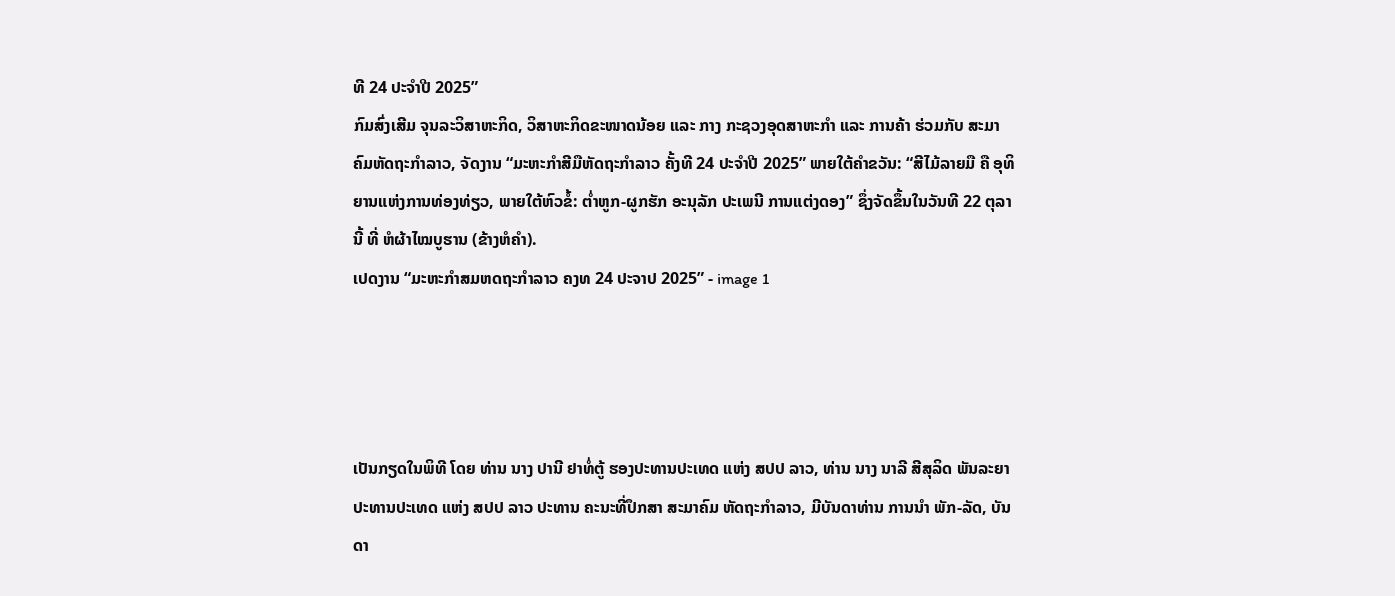ທີ 24 ປະຈໍາປີ 2025”
ກົມສົ່ງເສີມ ຈຸນລະວິສາຫະກິດ, ວິສາຫະກິດຂະໜາດນ້ອຍ ແລະ ກາງ ກະຊວງອຸດສາຫະກຳ ແລະ ການຄ້າ ຮ່ວມກັບ ສະມາຄົມຫັດຖະກຳລາວ, ຈັດງານ “ມະຫະກຳສີມືຫັດຖະກຳລາວ ຄັ້ງທີ 24 ປະຈໍາປີ 2025” ພາຍໃຕ້ຄໍາຂວັນ: “ສີໄມ້ລາຍມື ຄື ອຸທິຍານແຫ່ງການທ່ອງທ່ຽວ, ພາຍໃຕ້ຫົວຂໍ້: ຕໍ່າຫູກ-ຜູກຮັກ ອະນຸລັກ ປະເພນີ ການແຕ່ງດອງ” ຊຶ່ງຈັດຂຶ້ນໃນວັນທີ 22 ຕຸລານີ້ ທີ່ ຫໍຜ້າໄໝບູຮານ (ຂ້າງຫໍຄໍາ).
ເປດງານ “ມະຫະກຳສມຫດຖະກຳລາວ ຄງທ 24 ປະຈາປ 2025” - image 1




ເປັນກຽດໃນພິທີ ໂດຍ ທ່ານ ນາງ ປານີ ຢາທໍ່ຕູ້ ຮອງປະທານປະເທດ ແຫ່ງ ສປປ ລາວ, ທ່ານ ນາງ ນາລີ ສີສຸລິດ ພັນລະຍາ ປະທານປະເທດ ແຫ່ງ ສປປ ລາວ ປະທານ ຄະນະທີ່ປຶກສາ ສະມາຄົມ ຫັດຖະກຳລາວ, ມີບັນດາທ່ານ ການນໍາ ພັກ-ລັດ, ບັນດາ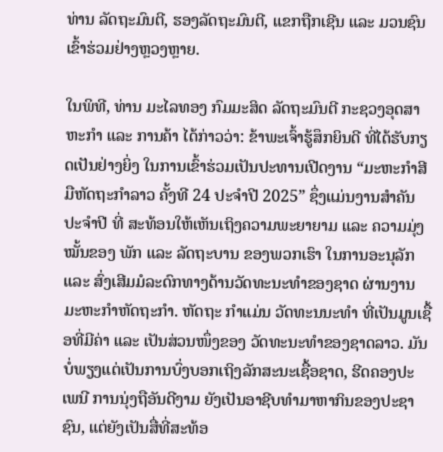ທ່ານ ລັດຖະມົນຕີ, ຮອງລັດຖະມົນຕີ, ແຂກຖືກເຊີນ ແລະ ມວນຊົນເຂົ້າຮ່ວມຢ່າງຫຼວງຫຼາຍ.

ໃນພິທີ, ທ່ານ ມະໄລທອງ ກົມມະສິດ ລັດຖະມົນຕີ ກະຊວງອຸດສາຫະກຳ ແລະ ການຄ້າ ໄດ້ກ່າວວ່າ: ຂ້າພະເຈົ້າຮູ້ສຶກຍິນດີ ທີ່ໄດ້ຮັບກຽດເປັນຢ່າງຍິ່ງ ໃນການເຂົ້າຮ່ວມເປັນປະທານເປີດງານ “ມະຫະກຳສີມືຫັດຖະກຳລາວ ຄັ້ງທີ 24 ປະຈໍາປີ 2025” ຊຶ່ງແມ່ນງານສໍາຄັນປະຈຳປີ ທີ່ ສະທ້ອນໃຫ້ເຫັນເຖິງຄວາມພະຍາຍາມ ແລະ ຄວາມມຸ່ງໝັ້ນຂອງ ພັກ ແລະ ລັດຖະບານ ຂອງພວກເຮົາ ໃນການອະນຸລັກ ແລະ ສົ່ງເສີມມໍລະດົກທາງດ້ານວັດທະນະທຳຂອງຊາດ ຜ່ານງານມະຫະກຳຫັດຖະກຳ. ຫັດຖະ ກຳແມ່ນ ວັດທະນນະທຳ ທີ່ເປັນມູນເຊື້ອທີ່ມີຄ່າ ແລະ ເປັນສ່ວນໜຶ່ງຂອງ ວັດທະນະທຳຂອງຊາດລາວ. ມັນບໍ່ພຽງແຕ່ເປັນການບົ່ງບອກເຖິງລັກສະນະເຊື້ອຊາດ, ຮີດຄອງປະເພນີ ການນຸ່ງຖືອັນດີງາມ ຍັງເປັນອາຊີບທຳມາຫາກິນຂອງປະຊາຊົນ, ແຕ່ຍັງເປັນສື່ທີ່ສະທ້ອ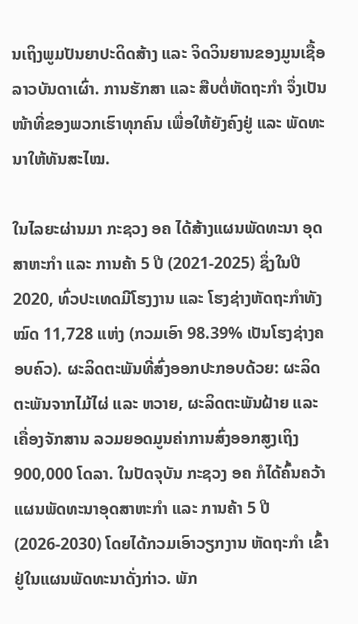ນເຖິງພູມປັນຍາປະດິດສ້າງ ແລະ ຈິດວິນຍານຂອງມູນເຊື້ອລາວບັນດາເຜົ່າ. ການຮັກສາ ແລະ ສືບຕໍ່ຫັດຖະກຳ ຈຶ່ງເປັນໜ້າທີ່ຂອງພວກເຮົາທຸກຄົນ ເພື່ອໃຫ້ຍັງຄົງຢູ່ ແລະ ພັດທະນາໃຫ້ທັນສະໄໝ.

ໃນໄລຍະຜ່ານມາ ກະຊວງ ອຄ ໄດ້ສ້າງແຜນພັດທະນາ ອຸດສາຫະກຳ ແລະ ການຄ້າ 5 ປີ (2021-2025) ຊຶ່ງໃນປີ 2020, ທົ່ວປະເທດມີໂຮງງານ ແລະ ໂຮງຊ່າງຫັດຖະກຳທັງໝົດ 11,728 ແຫ່ງ (ກວມເອົາ 98.39% ເປັນໂຮງຊ່າງຄອບຄົວ). ຜະລິດຕະພັນທີ່ສົ່ງອອກປະກອບດ້ວຍ: ຜະລິດຕະພັນຈາກໄມ້ໄຜ່ ແລະ ຫວາຍ, ຜະລິດຕະພັນຝ້າຍ ແລະ ເຄື່ອງຈັກສານ ລວມຍອດມູນຄ່າການສົ່ງອອກສູງເຖິງ 900,000 ໂດລາ. ໃນປັດຈຸບັນ ກະຊວງ ອຄ ກໍໄດ້ຄົ້ນຄວ້າ ແຜນພັດທະນາອຸດສາຫະກຳ ແລະ ການຄ້າ 5 ປີ (2026-2030) ໂດຍໄດ້ກວມເອົາວຽກງານ ຫັດຖະກຳ ເຂົ້າຢູ່ໃນແຜນພັດທະນາດັ່ງກ່າວ. ພັກ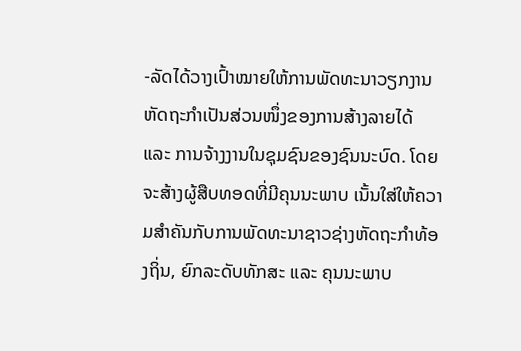-ລັດໄດ້ວາງເປົ້າໝາຍໃຫ້ການພັດທະນາວຽກງານຫັດຖະກຳເປັນສ່ວນໜຶ່ງຂອງການສ້າງລາຍໄດ້ ແລະ ການຈ້າງງານໃນຊຸມຊົນຂອງຊົນນະບົດ. ໂດຍຈະສ້າງຜູ້ສືບທອດທີ່ມີຄຸນນະພາບ ເນັ້ນໃສ່ໃຫ້ຄວາມສໍາຄັນກັບການພັດທະນາຊາວຊ່າງຫັດຖະກຳທ້ອງຖິ່ນ, ຍົກລະດັບທັກສະ ແລະ ຄຸນນະພາບ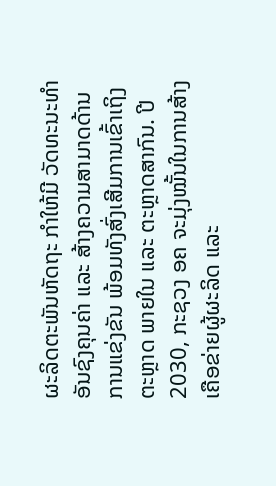ຜະລິດຕະພັນຫັດຖະ ກຳໃຫ້ມີ ວັດທະນະທຳ ອັນຊົງຄຸນຄ່າ ແລະ ສ້າງຄວາມສາມາດດ້ານການແຂ່ງຂັນ ພ້ອມທັງສົ່ງເສີມການເຂົ້າເຖິງຕະຫຼາດ ພາຍໃນ ແລະ ຕະຫຼາດສາກົນ. ປີ 2030, ກະຊວງ ອຄ ຈະມຸ່ງໝັ້ນໃນການສ້າງເຄືອຂ່າຍຜູ້ຜະລິດ ແລະ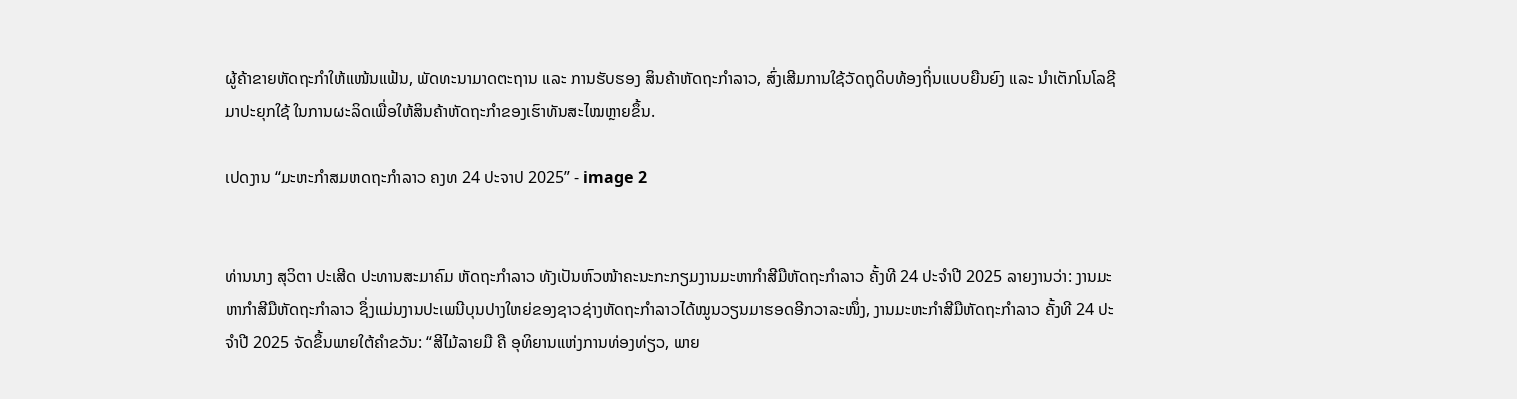ຜູ້ຄ້າຂາຍຫັດຖະກຳໃຫ້ແໜ້ນແຟ້ນ, ພັດທະນາມາດຕະຖານ ແລະ ການຮັບຮອງ ສິນຄ້າຫັດຖະກຳລາວ, ສົ່ງເສີມການໃຊ້ວັດຖຸດິບທ້ອງຖິ່ນແບບຍືນຍົງ ແລະ ນໍາເຕັກໂນໂລຊີມາປະຍຸກໃຊ້ ໃນການຜະລິດເພື່ອໃຫ້ສິນຄ້າຫັດຖະກຳຂອງເຮົາທັນສະໄໝຫຼາຍຂຶ້ນ.

ເປດງານ “ມະຫະກຳສມຫດຖະກຳລາວ ຄງທ 24 ປະຈາປ 2025” - image 2


ທ່ານນາງ ສຸວິຕາ ປະເສີດ ປະທານສະມາຄົມ ຫັດຖະກຳລາວ ທັງເປັນຫົວໜ້າຄະນະກະກຽມງານມະຫາກຳສີມືຫັດຖະກຳລາວ ຄັ້ງທີ 24 ປະຈໍາປີ 2025 ລາຍງານວ່າ: ງານມະຫາກຳສີມືຫັດຖະກຳລາວ ຊຶ່ງແມ່ນງານປະເພນີບຸນປາງໃຫຍ່ຂອງຊາວຊ່າງຫັດຖະກຳລາວໄດ້ໝູນວຽນມາຮອດອີກວາລະໜຶ່ງ, ງານມະຫະກໍາສີມືຫັດຖະກໍາລາວ ຄັ້ງທີ 24 ປະຈໍາປີ 2025 ຈັດຂຶ້ນພາຍໃຕ້ຄໍາຂວັນ: “ສີໄມ້ລາຍມື ຄື ອຸທິຍານແຫ່ງການທ່ອງທ່ຽວ, ພາຍ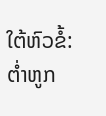ໃຕ້ຫົວຂໍ້: ຕໍ່າຫູກ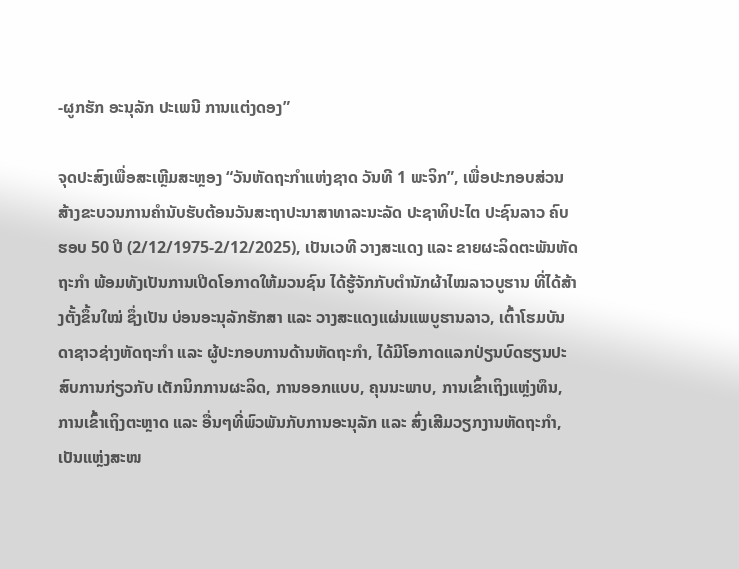-ຜູກຮັກ ອະນຸລັກ ປະເພນີ ການແຕ່ງດອງ”

ຈຸດປະສົງເພື່ອສະເຫຼີມສະຫຼອງ “ວັນຫັດຖະກໍາແຫ່ງຊາດ ວັນທີ 1 ພະຈິກ”, ເພື່ອປະກອບສ່ວນສ້າງຂະບວນການຄໍານັບຮັບຕ້ອນວັນສະຖາປະນາສາທາລະນະລັດ ປະຊາທິປະໄຕ ປະຊົນລາວ ຄົບຮອບ 50 ປີ (2/12/1975-2/12/2025), ເປັນເວທີ ວາງສະແດງ ແລະ ຂາຍຜະລິດຕະພັນຫັດຖະກໍາ ພ້ອມທັງເປັນການເປີດໂອກາດໃຫ້ມວນຊົນ ໄດ້ຮູ້ຈັກກັບຕໍານັກຜ້າໄໝລາວບູຮານ ທີ່ໄດ້ສ້າງຕັ້ງຂຶ້ນໃໝ່ ຊຶ່ງເປັນ ບ່ອນອະນຸລັກຮັກສາ ແລະ ວາງສະແດງແຜ່ນແພບູຮານລາວ, ເຕົ້າໂຮມບັນດາຊາວຊ່າງຫັດຖະກໍາ ແລະ ຜູ້ປະກອບການດ້ານຫັດຖະກໍາ, ໄດ້ມີໂອກາດແລກປ່ຽນບົດຮຽນປະສົບການກ່ຽວກັບ ເຕັກນິກການຜະລິດ, ການອອກແບບ, ຄຸນນະພາບ, ການເຂົ້າເຖິງແຫຼ່ງທຶນ, ການເຂົ້າເຖິງຕະຫຼາດ ແລະ ອື່ນໆທີ່ພົວພັນກັບການອະນຸລັກ ແລະ ສົ່ງເສີມວຽກງານຫັດຖະກໍາ, ເປັນແຫຼ່ງສະໜ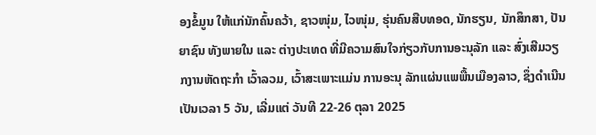ອງຂໍ້ມູນ ໃຫ້ແກ່ນັກຄົ້ນຄວ້າ, ຊາວໜຸ່ມ, ໄວໜຸ່ມ, ຮຸ່ນຄົນສືບທອດ, ນັກຮຽນ, ນັກສຶກສາ, ປັນຍາຊົນ ທັງພາຍໃນ ແລະ ຕ່າງປະເທດ ທີ່ມີຄວາມສົນໃຈກ່ຽວກັບການອະນຸລັກ ແລະ ສົ່ງເສີມວຽກງານຫັດຖະກໍາ ເວົ້າລວມ, ເວົ້າສະເພາະແມ່ນ ການອະນຸ ລັກແຜ່ນແພພື້ນເມືອງລາວ, ຊຶ່ງດໍາເນີນເປັນເວລາ 5 ວັນ, ເລີ່ມແຕ່ ວັນທີ 22-26 ຕຸລາ 2025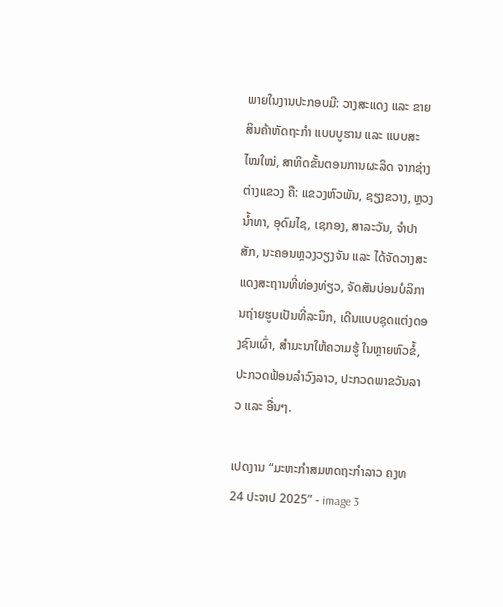ພາຍໃນງານປະກອບມີ: ວາງສະແດງ ແລະ ຂາຍສິນຄ້າຫັດຖະກຳ ແບບບູຮານ ແລະ ແບບສະ ໄໝໃໝ່, ສາທິດຂັ້ນຕອນການຜະລິດ ຈາກຊ່າງຕ່າງແຂວງ ຄື: ແຂວງຫົວພັນ, ຊຽງຂວາງ, ຫຼວງນໍ້າທາ, ອຸດົມໄຊ, ເຊກອງ, ສາລະວັນ, ຈໍາປາສັກ, ນະຄອນຫຼວງວຽງຈັນ ແລະ ໄດ້ຈັດວາງສະແດງສະຖານທີ່ທ່ອງທ່ຽວ, ຈັດສັນບ່ອນບໍລິການຖ່າຍຮູບເປັນທີ່ລະນຶກ, ເດີນແບບຊຸດແຕ່ງດອງຊົນເຜົ່າ, ສໍາມະນາໃຫ້ຄວາມຮູ້ ໃນຫຼາຍຫົວຂໍ້, ປະກວດຟ້ອນລໍາວົງລາວ, ປະກວດພາຂວັນລາວ ແລະ ອື່ນໆ.

ເປດງານ “ມະຫະກຳສມຫດຖະກຳລາວ ຄງທ 24 ປະຈາປ 2025” - image 3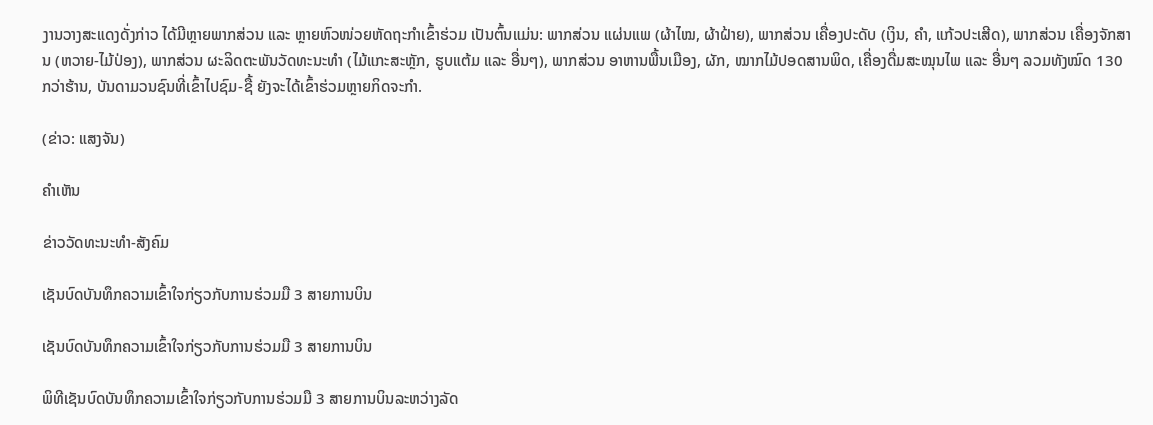ງານວາງສະແດງດັ່ງກ່າວ ໄດ້ມີຫຼາຍພາກສ່ວນ ແລະ ຫຼາຍຫົວໜ່ວຍຫັດຖະກໍາເຂົ້າຮ່ວມ ເປັນຕົ້ນແມ່ນ: ພາກສ່ວນ ແຜ່ນແພ (ຜ້າໄໝ, ຜ້າຝ້າຍ), ພາກສ່ວນ ເຄື່ອງປະດັບ (ເງິນ, ຄໍາ, ແກ້ວປະເສີດ), ພາກສ່ວນ ເຄື່ອງຈັກສານ (ຫວາຍ-ໄມ້ປ່ອງ), ພາກສ່ວນ ຜະລິດຕະພັນວັດທະນະທໍາ (ໄມ້ແກະສະຫຼັກ, ຮູບແຕ້ມ ແລະ ອື່ນໆ), ພາກສ່ວນ ອາຫານພື້ນເມືອງ, ຜັກ, ໝາກໄມ້ປອດສານພິດ, ເຄື່ອງດື່ມສະໝຸນໄພ ແລະ ອື່ນໆ ລວມທັງໝົດ 130 ກວ່າຮ້ານ, ບັນດາມວນຊົນທີ່ເຂົ້າໄປຊົມ-ຊື້ ຍັງຈະໄດ້ເຂົ້າຮ່ວມຫຼາຍກິດຈະກໍາ.

(ຂ່າວ: ແສງຈັນ)

ຄໍາເຫັນ

ຂ່າວວັດທະນະທຳ-ສັງຄົມ

ເຊັນບົດບັນທຶກຄວາມເຂົ້າໃຈກ່ຽວກັບການຮ່ວມມື 3 ສາຍການບິນ

ເຊັນບົດບັນທຶກຄວາມເຂົ້າໃຈກ່ຽວກັບການຮ່ວມມື 3 ສາຍການບິນ

ພິທີເຊັນບົດບັນທຶກຄວາມເຂົ້າໃຈກ່ຽວກັບການຮ່ວມມື 3 ສາຍການບິນລະຫວ່າງລັດ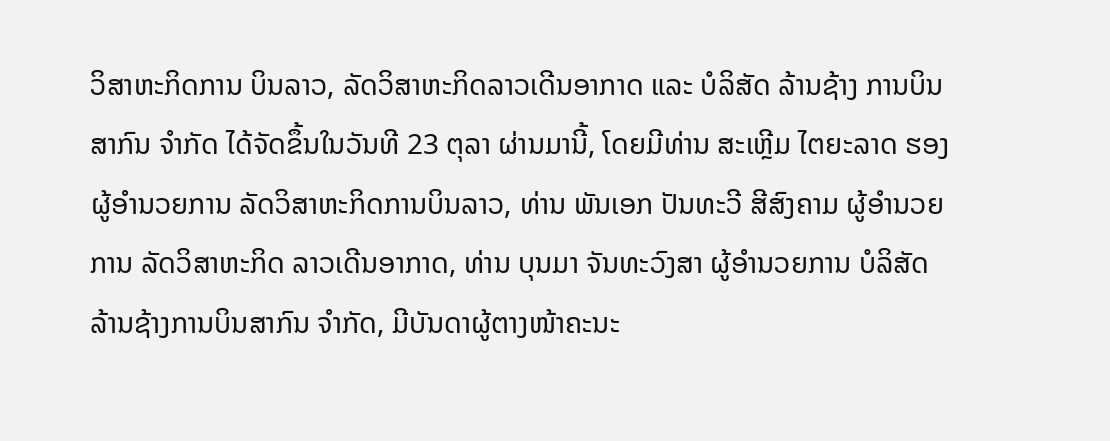ວິສາຫະກິດການ ບິນລາວ, ລັດວິສາຫະກິດລາວເດີນອາກາດ ແລະ ບໍລິສັດ ລ້ານຊ້າງ ການບິນສາກົນ ຈໍາກັດ ໄດ້ຈັດຂຶ້ນໃນວັນທີ 23 ຕຸລາ ຜ່ານມານີ້, ໂດຍມີທ່ານ ສະເຫຼີມ ໄຕຍະລາດ ຮອງຜູ້ອໍານວຍການ ລັດວິສາຫະກິດການບິນລາວ, ທ່ານ ພັນເອກ ປັນທະວີ ສີສົງຄາມ ຜູ້ອໍານວຍການ ລັດວິສາຫະກິດ ລາວເດີນອາກາດ, ທ່ານ ບຸນມາ ຈັນທະວົງສາ ຜູ້ອໍານວຍການ ບໍລິສັດ ລ້ານຊ້າງການບິນສາກົນ ຈໍາກັດ, ມີບັນດາຜູ້ຕາງໜ້າຄະນະ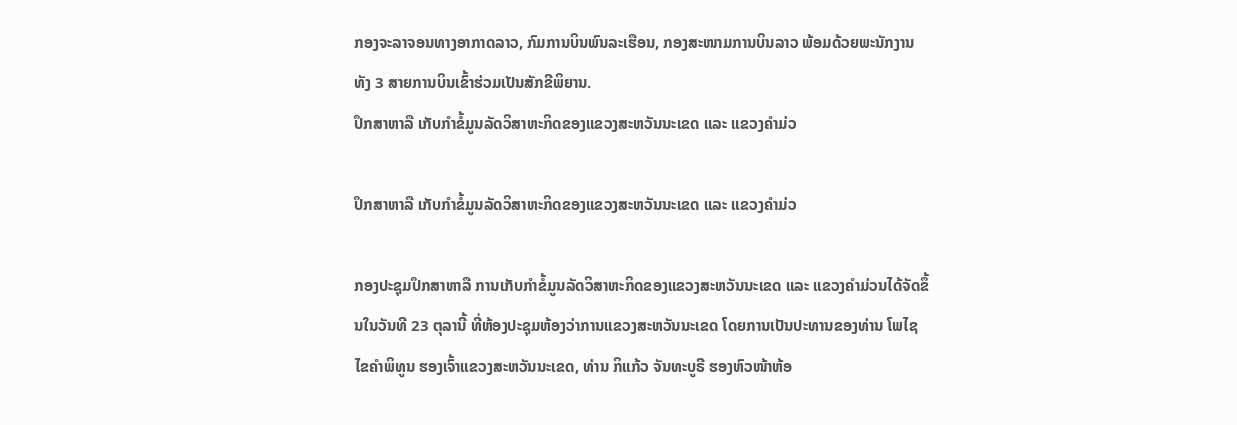ກອງຈະລາຈອນທາງອາກາດລາວ, ກົມການບິນພົນລະເຮືອນ, ກອງສະໜາມການບິນລາວ ພ້ອມດ້ວຍພະນັກງານທັງ 3 ສາຍການບິນເຂົ້າຮ່ວມເປັນສັກຂີພິຍານ.
ປຶກສາຫາລື ເກັບກໍາຂໍ້ມູນລັດວິສາຫະກິດຂອງແຂວງສະຫວັນນະເຂດ ແລະ ແຂວງຄຳມ່ວ

ປຶກສາຫາລື ເກັບກໍາຂໍ້ມູນລັດວິສາຫະກິດຂອງແຂວງສະຫວັນນະເຂດ ແລະ ແຂວງຄຳມ່ວ

ກອງປະຊຸມປຶກສາຫາລື ການເກັບກໍາຂໍ້ມູນລັດວິສາຫະກິດຂອງແຂວງສະຫວັນນະເຂດ ແລະ ແຂວງຄຳມ່ວນໄດ້ຈັດຂຶ້ນໃນວັນທີ 23 ຕຸລານີ້ ທີ່ຫ້ອງປະຊຸມຫ້ອງວ່າການແຂວງສະຫວັນນະເຂດ ໂດຍການເປັນປະທານຂອງທ່ານ ໂພໄຊ ໄຂຄຳພິທູນ ຮອງເຈົ້າແຂວງສະຫວັນນະເຂດ, ທ່ານ ກິແກ້ວ ຈັນທະບູຣີ ຮອງຫົວໜ້າຫ້ອ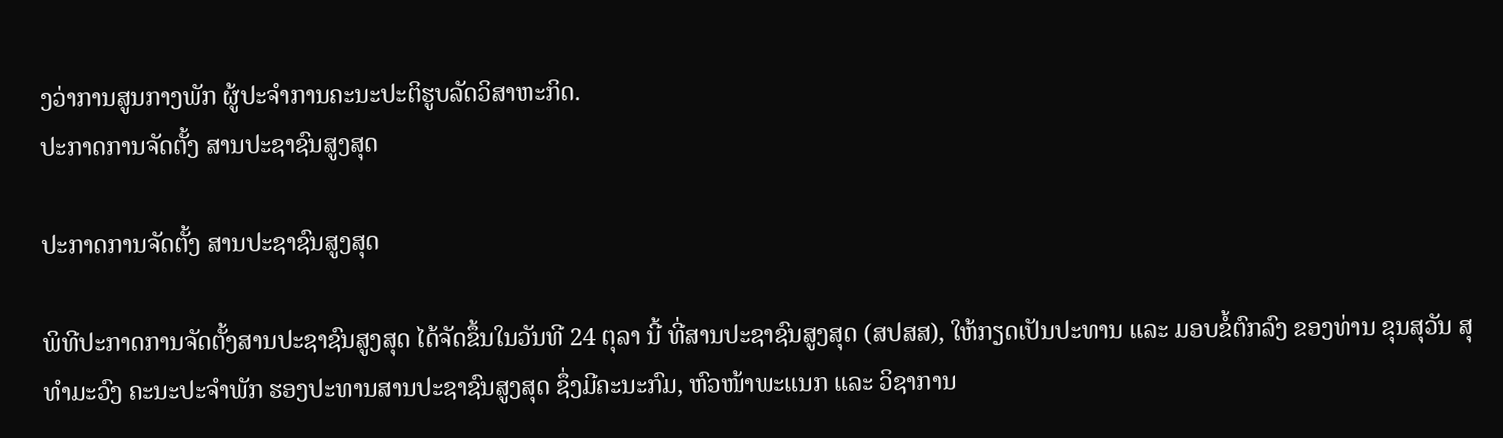ງວ່າການສູນກາງພັກ ຜູ້ປະຈຳການຄະນະປະຕິຮູບລັດວິສາຫະກິດ.
ປະກາດການຈັດຕັ້ງ ສານປະຊາຊົນສູງສຸດ

ປະກາດການຈັດຕັ້ງ ສານປະຊາຊົນສູງສຸດ

ພິທີປະກາດການຈັດຕັ້ງສານປະຊາຊົນສູງສຸດ ໄດ້ຈັດຂຶ້ນໃນວັນທີ 24 ຕຸລາ ນີ້ ທີ່ສານປະຊາຊົນສູງສຸດ (ສປສສ), ໃຫ້ກຽດເປັນປະທານ ແລະ ມອບຂໍ້ຕົກລົງ ຂອງທ່ານ ຂຸນສຸວັນ ສຸທຳມະວົງ ຄະນະປະຈຳພັກ ຮອງປະທານສານປະຊາຊົນສູງສຸດ ຊຶ່ງມີຄະນະກົມ, ຫົວໜ້າພະແນກ ແລະ ວິຊາການ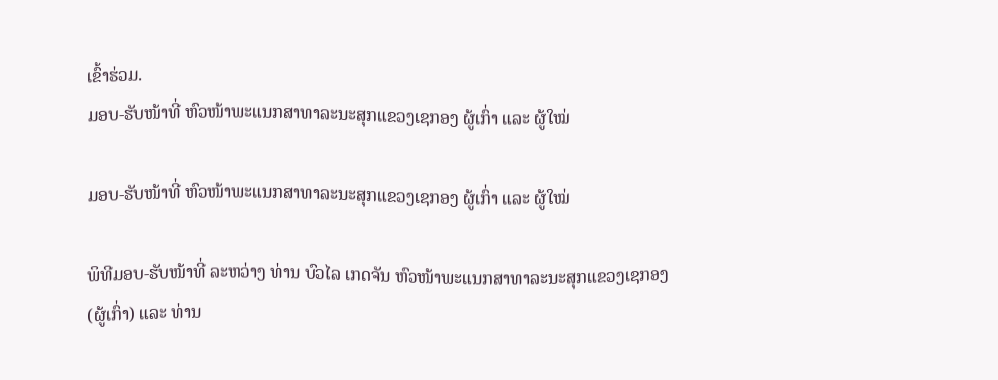ເຂົ້າຮ່ວມ.
ມອບ-ຮັບໜ້າທີ່ ຫົວໜ້າພະແນກສາທາລະນະສຸກແຂວງເຊກອງ ຜູ້ເກົ່າ ແລະ ຜູ້ໃໝ່

ມອບ-ຮັບໜ້າທີ່ ຫົວໜ້າພະແນກສາທາລະນະສຸກແຂວງເຊກອງ ຜູ້ເກົ່າ ແລະ ຜູ້ໃໝ່

ພິທີມອບ-ຮັບໜ້າທີ່ ລະຫວ່າງ ທ່ານ ບົວໄລ ເກດຈັນ ຫົວໜ້າພະແນກສາທາລະນະສຸກແຂວງເຊກອງ (ຜູ້ເກົ່າ) ແລະ ທ່ານ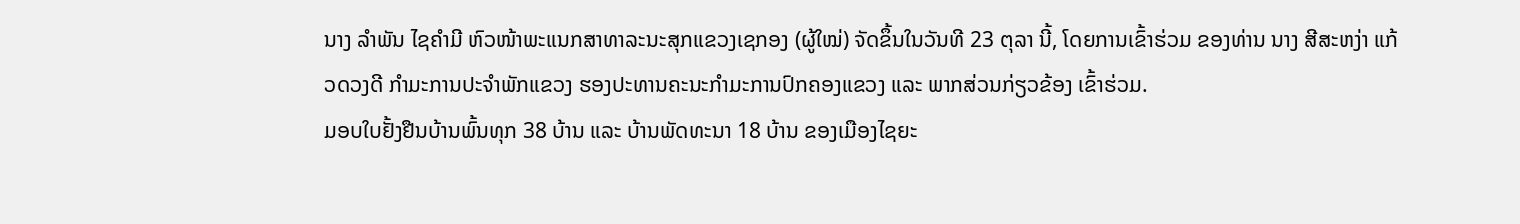ນາງ ລໍາພັນ ໄຊຄໍາມີ ຫົວໜ້າພະແນກສາທາລະນະສຸກແຂວງເຊກອງ (ຜູ້ໃໝ່) ຈັດຂຶ້ນໃນວັນທີ 23 ຕຸລາ ນີ້, ໂດຍການເຂົ້າຮ່ວມ ຂອງທ່ານ ນາງ ສີສະຫງ່າ ແກ້ວດວງດີ ກໍາມະການປະຈໍາພັກແຂວງ ຮອງປະທານຄະນະກໍາມະການປົກຄອງແຂວງ ແລະ ພາກສ່ວນກ່ຽວຂ້ອງ ເຂົ້າຮ່ວມ.
ມອບໃບຢັ້ງຢືນບ້ານພົ້ນທຸກ 38 ບ້ານ ແລະ ບ້ານພັດທະນາ 18 ບ້ານ ຂອງເມືອງໄຊຍະ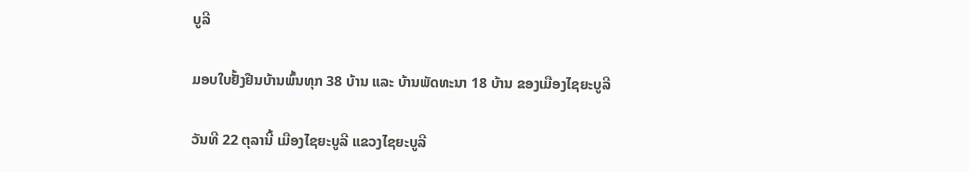ບູລີ

ມອບໃບຢັ້ງຢືນບ້ານພົ້ນທຸກ 38 ບ້ານ ແລະ ບ້ານພັດທະນາ 18 ບ້ານ ຂອງເມືອງໄຊຍະບູລີ

ວັນທີ 22 ຕຸລານີ້ ເມືອງໄຊຍະບູລີ ແຂວງໄຊຍະບູລີ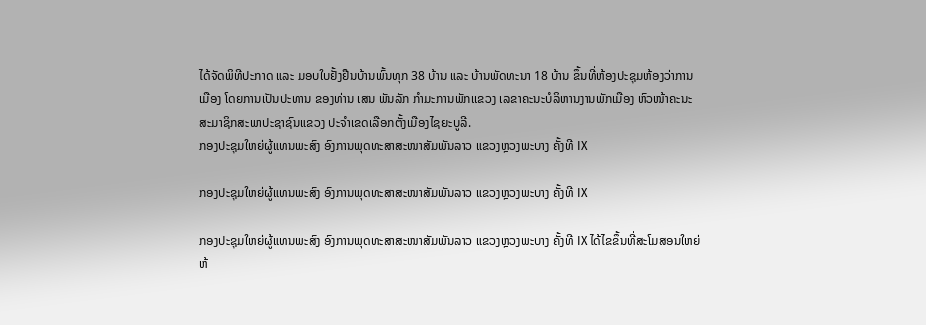ໄດ້ຈັດພິທີປະກາດ ແລະ ມອບໃບຢັ້ງຢືນບ້ານພົ້ນທຸກ 38 ບ້ານ ແລະ ບ້ານພັດທະນາ 18 ບ້ານ ຂຶ້ນທີ່ຫ້ອງປະຊຸມຫ້ອງວ່າການເມືອງ ໂດຍການເປັນປະທານ ຂອງທ່ານ ເສນ ພັນລັກ ກຳມະການພັກເເຂວງ ເລຂາຄະນະບໍລິຫານງານພັກເມືອງ ຫົວໜ້າຄະນະສະມາຊິກສະພາປະຊາຊົນແຂວງ ປະຈໍາເຂດເລືອກຕັ້ງເມືອງໄຊຍະບູລີ.
ກອງປະຊຸມໃຫຍ່ຜູ້ແທນພະສົງ ອົງການພຸດທະສາສະໜາສັມພັນລາວ ແຂວງຫຼວງພະບາງ ຄັ້ງທີ IX

ກອງປະຊຸມໃຫຍ່ຜູ້ແທນພະສົງ ອົງການພຸດທະສາສະໜາສັມພັນລາວ ແຂວງຫຼວງພະບາງ ຄັ້ງທີ IX

ກອງປະຊຸມໃຫຍ່ຜູ້ແທນພະສົງ ອົງການພຸດທະສາສະໜາສັມພັນລາວ ແຂວງຫຼວງພະບາງ ຄັ້ງທີ IX ໄດ້ໄຂຂຶ້ນທີ່ສະໂມສອນໃຫຍ່ ຫ້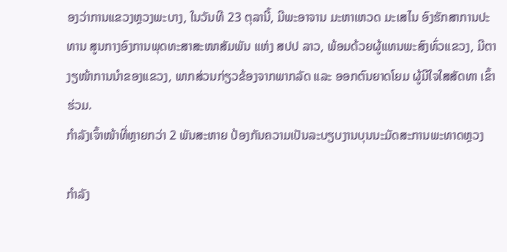ອງວ່າການແຂວງຫຼວງພະບາງ, ໃນວັນທີ 23 ຕຸລານີ້, ມີພະອາຈານ ມະຫາເຫວດ ມະເສໄນ ອົງຮັກສາການປະທານ ສູນກາງອົງການພຸດທະສາສະໜາສັມພັນ ແຫ່ງ ສປປ ລາວ, ພ້ອມດ້ວຍຜູ້ແທນພະສົງທົ່ວແຂວງ, ມີຕາງຽໜ້າການນຳຂອງແຂວງ, ພາກສ່ວນກ່ຽວຂ້ອງຈາກພາກລັດ ແລະ ອອກຕົນຍາດໂຍມ ຜູ້ມີໃຈໃສສັດທາ ເຂົ້າຮ່ວມ.
ກຳລັງເຈົ້າໜ້າທີ່ຫຼາຍກວ່າ 2 ພັນສະຫາຍ ປ້ອງກັນຄວາມເປັນລະບຽບງານບຸນນະມັດສະການພະທາດຫຼວງ

ກຳລັງ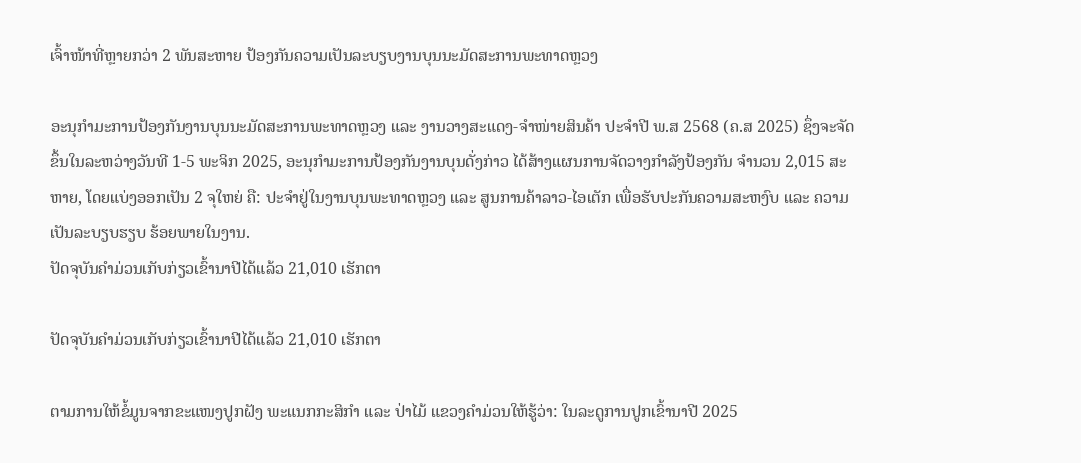ເຈົ້າໜ້າທີ່ຫຼາຍກວ່າ 2 ພັນສະຫາຍ ປ້ອງກັນຄວາມເປັນລະບຽບງານບຸນນະມັດສະການພະທາດຫຼວງ

ອະນຸກຳມະການປ້ອງກັນງານບຸນນະມັດສະການພະທາດຫຼວງ ແລະ ງານວາງສະແດງ-ຈໍາໜ່າຍສິນຄ້າ ປະຈຳປີ ພ.ສ 2568 (ຄ.ສ 2025) ຊຶ່ງຈະຈັດຂຶ້ນໃນລະຫວ່າງວັນທີ 1-5 ພະຈິກ 2025, ອະນຸກຳມະການປ້ອງກັນງານບຸນດັ່ງກ່າວ ໄດ້ສ້າງແຜນການຈັດວາງກຳລັງປ້ອງກັນ ຈຳນວນ 2,015 ສະ ຫາຍ, ໂດຍແບ່ງອອກເປັນ 2 ຈຸໃຫຍ່ ຄື: ປະຈຳຢູ່ໃນງານບຸນພະທາດຫຼວງ ແລະ ສູນການຄ້າລາວ-ໄອເຕັກ ເພື່ອຮັບປະກັນຄວາມສະຫງົບ ແລະ ຄວາມເປັນລະບຽບຮຽບ ຮ້ອຍພາຍໃນງານ.
ປັດຈຸບັນຄໍາມ່ວນເກັບກ່ຽວເຂົ້ານາປີໄດ້ແລ້ວ 21,010 ເຮັກຕາ

ປັດຈຸບັນຄໍາມ່ວນເກັບກ່ຽວເຂົ້ານາປີໄດ້ແລ້ວ 21,010 ເຮັກຕາ

ຕາມການໃຫ້ຂໍ້ມູນຈາກຂະແໜງປູກຝັງ ພະແນກກະສິກໍາ ແລະ ປ່າໄມ້ ແຂວງຄໍາມ່ວນໃຫ້ຮູ້ວ່າ: ໃນລະດູການປູກເຂົ້ານາປີ 2025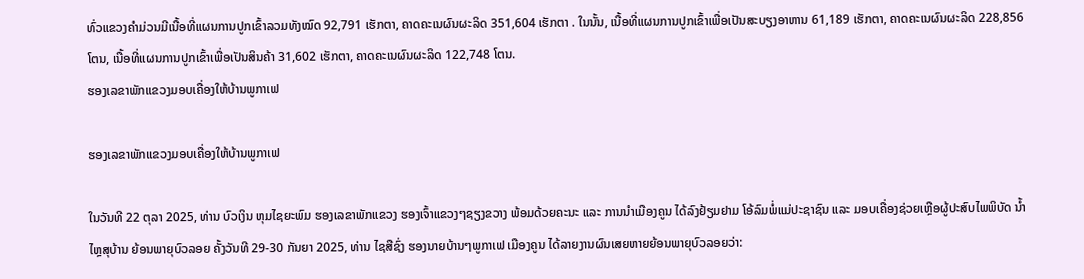ທົ່ວແຂວງຄໍາມ່ວນມີເນື້ອທີ່ແຜນການປູກເຂົ້າລວມທັງໝົດ 92,791 ເຮັກຕາ, ຄາດຄະເນຜົນຜະລິດ 351,604 ເຮັກຕາ . ໃນນັ້ນ, ເນື້ອທີ່ແຜນການປູກເຂົ້າເພື່ອເປັນສະບຽງອາຫານ 61,189 ເຮັກຕາ, ຄາດຄະເນຜົນຜະລິດ 228,856 ໂຕນ, ເນື້ອທີ່ແຜນການປູກເຂົ້າເພື່ອເປັນສິນຄ້າ 31,602 ເຮັກຕາ, ຄາດຄະເນຜົນຜະລິດ 122,748 ໂຕນ.
ຮອງເລຂາພັກແຂວງມອບເຄື່ອງໃຫ້ບ້ານພູກາເຟ

ຮອງເລຂາພັກແຂວງມອບເຄື່ອງໃຫ້ບ້ານພູກາເຟ

ໃນວັນທີ 22 ຕຸລາ 2025, ທ່ານ ບົວເງິນ ຫຸມໄຊຍະພົມ ຮອງເລຂາພັກແຂວງ ຮອງເຈົ້າແຂວງໆຊຽງຂວາງ ພ້ອມດ້ວຍຄະນະ ແລະ ການນຳເມືອງຄູນ ໄດ້ລົງຢ້ຽມຢາມ ໂອ້ລົມພໍ່ແມ່ປະຊາຊົນ ແລະ ມອບເຄື່ອງຊ່ວຍເຫຼືອຜູ້ປະສົບໄພພິບັດ ນ້ຳໄຫຼສຸບ້ານ ຍ້ອນພາຍຸບົວລອຍ ຄັ້ງວັນທີ 29-30 ກັນຍາ 2025, ທ່ານ ໄຊສືຊົ່ງ ຮອງນາຍບ້ານໆພູກາເຟ ເມືອງຄູນ ໄດ້ລາຍງານຜົນເສຍຫາຍຍ້ອນພາຍຸບົວລອຍວ່າ: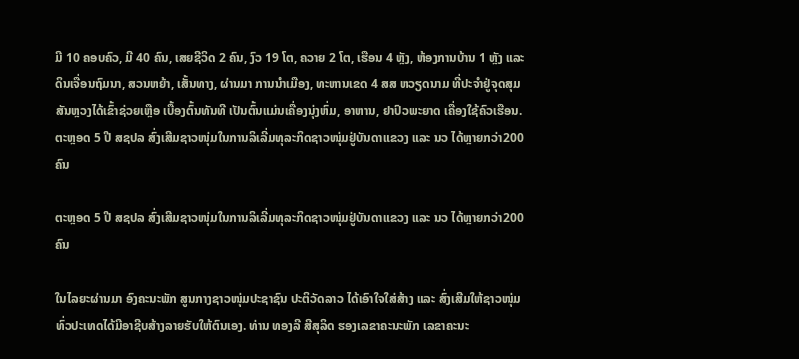ມີ 10 ຄອບຄົວ, ມີ 40 ຄົນ, ເສຍຊີວິດ 2 ຄົນ, ງົວ 19 ໂຕ, ຄວາຍ 2 ໂຕ, ເຮືອນ 4 ຫຼັງ, ຫ້ອງການບ້ານ 1 ຫຼັງ ແລະ ດິນເຈື່ອນຖົມນາ, ສວນຫຍ້າ, ເສັ້ນທາງ, ຜ່ານມາ ການນຳເມືອງ, ທະຫານເຂດ 4 ສສ ຫວຽດນາມ ທີ່ປະຈຳຢູ່ຈຸດສຸມສັນຫຼວງໄດ້ເຂົ້າຊ່ວຍເຫຼືອ ເບື້ອງຕົ້ນທັນທີ ເປັນຕົ້ນແມ່ນເຄື່ອງນຸ່ງຫົ່ມ, ອາຫານ, ຢາປົວພະຍາດ ເຄື່ອງໃຊ້ຄົວເຮືອນ.
ຕະຫຼອດ 5 ປີ ສຊປລ ສົ່ງເສີມຊາວໜຸ່ມໃນການລິເລີ່ມທຸລະກິດຊາວໜຸ່ມຢູ່ບັນດາແຂວງ ແລະ ນວ ໄດ້ຫຼາຍກວ່າ200 ຄົນ

ຕະຫຼອດ 5 ປີ ສຊປລ ສົ່ງເສີມຊາວໜຸ່ມໃນການລິເລີ່ມທຸລະກິດຊາວໜຸ່ມຢູ່ບັນດາແຂວງ ແລະ ນວ ໄດ້ຫຼາຍກວ່າ200 ຄົນ

ໃນໄລຍະຜ່ານມາ ອົງຄະນະພັກ ສູນກາງຊາວໜຸ່ມປະຊາຊົນ ປະຕິວັດລາວ ໄດ້ເອົາໃຈໃສ່ສ້າງ ແລະ ສົ່ງເສີມໃຫ້ຊາວໜຸ່ມທົ່ວປະເທດໄດ້ມີອາຊີບສ້າງລາຍຮັບໃຫ້ຕົນເອງ. ທ່ານ ທອງລີ ສີສຸລິດ ຮອງເລຂາຄະນະພັກ ເລຂາຄະນະ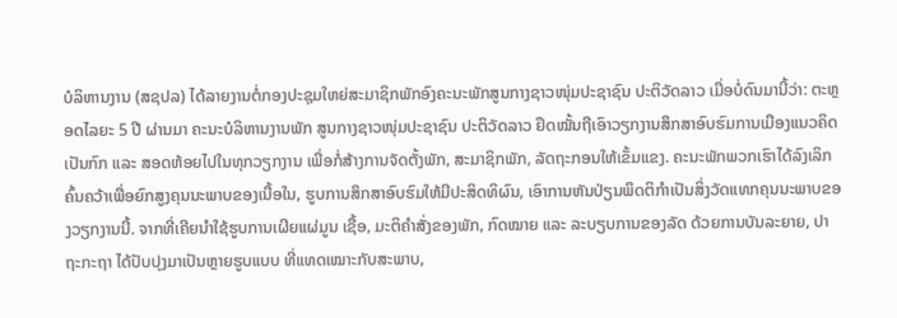ບໍລິຫານງານ (ສຊປລ) ໄດ້ລາຍງານຕໍ່ກອງປະຊຸມໃຫຍ່ສະມາຊິກພັກອົງຄະນະພັກສູນກາງຊາວໜຸ່ມປະຊາຊົນ ປະຕິວັດລາວ ເມື່ອບໍ່ດົນມານີ້ວ່າ: ຕະຫຼອດໄລຍະ 5 ປີ ຜ່ານມາ ຄະນະບໍລິຫານງານພັກ ສູນກາງຊາວໜຸ່ມປະຊາຊົນ ປະຕິວັດລາວ ຢຶດໝັ້ນຖືເອົາວຽກງານສຶກສາອົບຮົມການເມືອງແນວຄິດ ເປັນກົກ ແລະ ສອດຫ້ອຍໄປໃນທຸກວຽກງານ ເພື່ອກໍ່ສ້າງການຈັດຕັ້ງພັກ, ສະມາຊິກພັກ, ລັດຖະກອນໃຫ້ເຂັ້ມແຂງ. ຄະນະພັກພວກເຮົາໄດ້ລົງເລິກຄົ້ນຄວ້າເພື່ອຍົກສູງຄຸນນະພາບຂອງເນື້ອໃນ, ຮູບການສຶກສາອົບຮົມໃຫ້ມີປະສິດທິຜົນ, ເອົາການຫັນປ່ຽນພຶດຕິກຳເປັນສິ່ງວັດແທກຄຸນນະພາບຂອງວຽກງານນີ້. ຈາກທີ່ເຄີຍນຳໃຊ້ຮູບການເຜີຍແຜ່ມູນ ເຊື້ອ, ມະຕິຄຳສັ່ງຂອງພັກ, ກົດໝາຍ ແລະ ລະບຽບການຂອງລັດ ດ້ວຍການບັນລະຍາຍ, ປາຖະກະຖາ ໄດ້ປັບປຸງມາເປັນຫຼາຍຮູບແບບ ທີ່ແທດເໝາະກັບສະພາບ,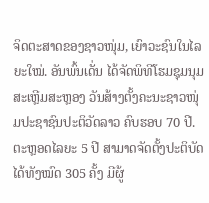ຈິດຕະສາດຂອງຊາວໜຸ່ມ, ເຍົາວະຊົນໃນໄລຍະໃໝ່. ອັນພົ້ນເດັ່ນ ໄດ້ຈັດພິທີໂຮມຊຸມນຸມສະເຫຼີມສະຫຼອງ ວັນສ້າງຕັ້ງຄະນະຊາວໜຸ່ມປະຊາຊົນປະຕິວັດລາວ ຄົບຮອບ 70 ປີ. ຕະຫຼອດໄລຍະ 5 ປີ ສາມາດຈັດຕັ້ງປະຕິບັດ ໄດ້ທັງໝົດ 305 ຄັ້ງ ມີຜູ້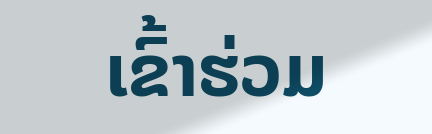ເຂົ້າຮ່ວມ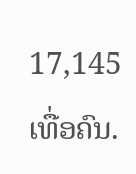17,145 ເທື່ອຄົນ.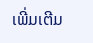ເພີ່ມເຕີມ